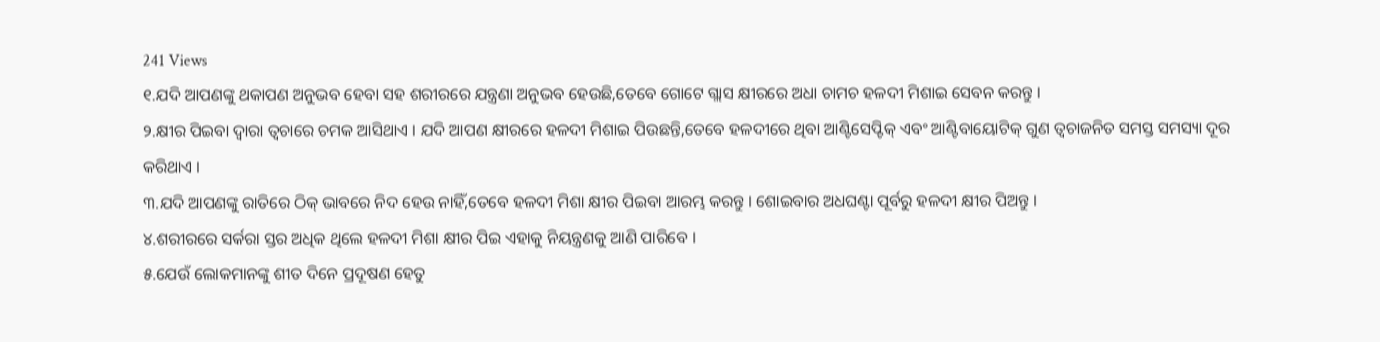241 Views
୧.ଯଦି ଆପଣଙ୍କୁ ଥକାପଣ ଅନୁଭବ ହେବା ସହ ଶରୀରରେ ଯନ୍ତ୍ରଣା ଅନୁଭବ ହେଉଛି,ତେବେ ଗୋଟେ ଗ୍ଲାସ କ୍ଷୀରରେ ଅଧା ଚାମଚ ହଳଦୀ ମିଶାଇ ସେବନ କରନ୍ତୁ ।
୨.କ୍ଷୀର ପିଇବା ଦ୍ୱାରା ତ୍ୱଚାରେ ଚମକ ଆସିଥାଏ । ଯଦି ଆପଣ କ୍ଷୀରରେ ହଳଦୀ ମିଶାଇ ପିଉଛନ୍ତି,ତେବେ ହଳଦୀରେ ଥିବା ଆଣ୍ଟିସେପ୍ଟିକ୍ ଏବଂ ଆଣ୍ଟିବାୟୋଟିକ୍ ଗୁଣ ତ୍ୱଚାଜନିତ ସମସ୍ତ ସମସ୍ୟା ଦୂର କରିଥାଏ ।
୩.ଯଦି ଆପଣଙ୍କୁ ରାତିରେ ଠିକ୍ ଭାବରେ ନିଦ ହେଉ ନାହିଁ,ତେବେ ହଳଦୀ ମିଶା କ୍ଷୀର ପିଇବା ଆରମ୍ଭ କରନ୍ତୁ । ଶୋଇବାର ଅଧଘଣ୍ଟା ପୂର୍ବରୁ ହଳଦୀ କ୍ଷୀର ପିଅନ୍ତୁ ।
୪.ଶରୀରରେ ସର୍କରା ସ୍ତର ଅଧିକ ଥିଲେ ହଳଦୀ ମିଶା କ୍ଷୀର ପିଇ ଏହାକୁ ନିୟନ୍ତ୍ରଣକୁ ଆଣି ପାରିବେ ।
୫.ଯେଉଁ ଲୋକମାନଙ୍କୁ ଶୀତ ଦିନେ ପ୍ରଦୂଷଣ ହେତୁ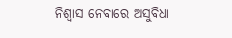ନିଶ୍ୱାସ ନେବାରେ ଅସୁବିଧା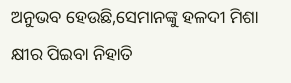ଅନୁଭବ ହେଉଛି,ସେମାନଙ୍କୁ ହଳଦୀ ମିଶା କ୍ଷୀର ପିଇବା ନିହାତି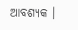ଆବଶ୍ୟକ ।